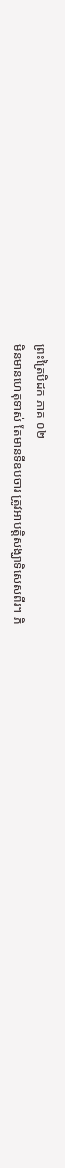ព្រះត្រៃបិដក ភាគ ០២
មិនមានហេតុទាស់ តែមានទីឧបចារ ត្រូវអាបត្តិសង្ឃាទិសេសពីរ។ ភិ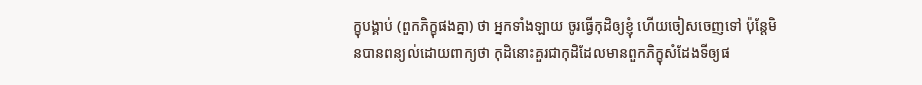ក្ខុបង្គាប់ (ពួកភិក្ខុផងគ្នា) ថា អ្នកទាំងឡាយ ចូរធ្វើកុដិឲ្យខ្ញុំ ហើយចៀសចេញទៅ ប៉ុន្តែមិនបានពន្យល់ដោយពាក្យថា កុដិនោះគួរជាកុដិដែលមានពួកភិក្ខុសំដែងទីឲ្យផ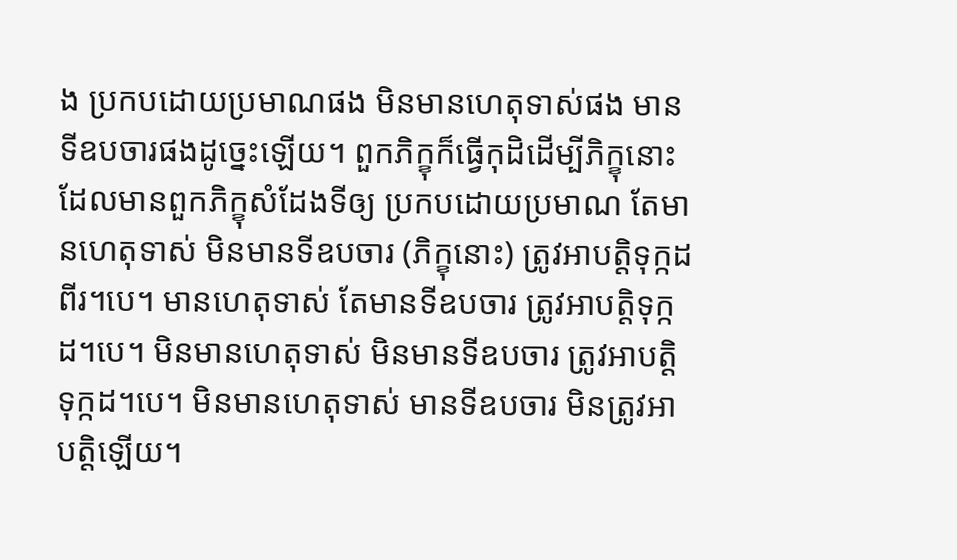ង ប្រកបដោយប្រមាណផង មិនមានហេតុទាស់ផង មានទីឧបចារផងដូច្នេះឡើយ។ ពួកភិក្ខុក៏ធ្វើកុដិដើម្បីភិក្ខុនោះ ដែលមានពួកភិក្ខុសំដែងទីឲ្យ ប្រកបដោយប្រមាណ តែមានហេតុទាស់ មិនមានទីឧបចារ (ភិក្ខុនោះ) ត្រូវអាបត្តិទុក្កដពីរ។បេ។ មានហេតុទាស់ តែមានទីឧបចារ ត្រូវអាបត្តិទុក្កដ។បេ។ មិនមានហេតុទាស់ មិនមានទីឧបចារ ត្រូវអាបត្តិទុក្កដ។បេ។ មិនមានហេតុទាស់ មានទីឧបចារ មិនត្រូវអាបត្តិឡើយ។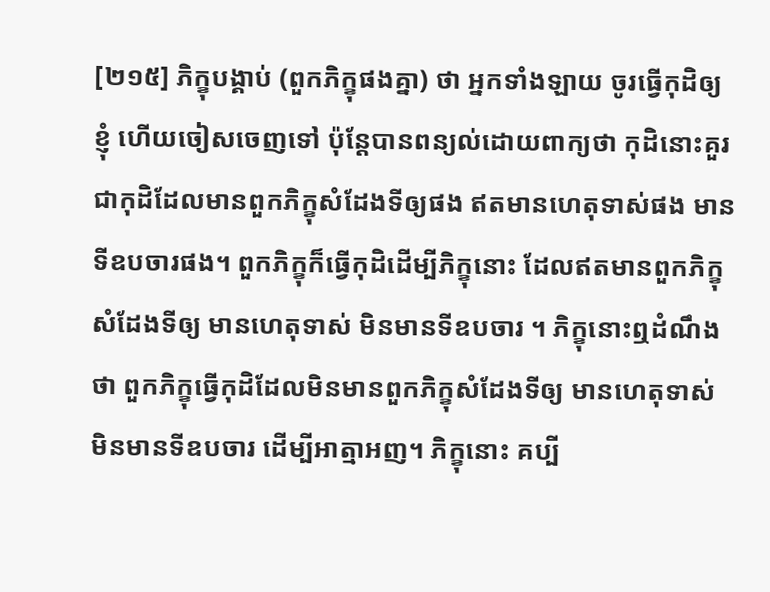[២១៥] ភិក្ខុបង្គាប់ (ពួកភិក្ខុផងគ្នា) ថា អ្នកទាំងឡាយ ចូរធ្វើកុដិឲ្យខ្ញុំ ហើយចៀសចេញទៅ ប៉ុន្តែបានពន្យល់ដោយពាក្យថា កុដិនោះគួរជាកុដិដែលមានពួកភិក្ខុសំដែងទីឲ្យផង ឥតមានហេតុទាស់ផង មានទីឧបចារផង។ ពួកភិក្ខុក៏ធ្វើកុដិដើម្បីភិក្ខុនោះ ដែលឥតមានពួកភិក្ខុសំដែងទីឲ្យ មានហេតុទាស់ មិនមានទីឧបចារ ។ ភិក្ខុនោះឮដំណឹងថា ពួកភិក្ខុធ្វើកុដិដែលមិនមានពួកភិក្ខុសំដែងទីឲ្យ មានហេតុទាស់ មិនមានទីឧបចារ ដើម្បីអាត្មាអញ។ ភិក្ខុនោះ គប្បី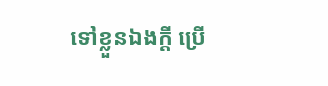ទៅខ្លួនឯងក្តី ប្រើ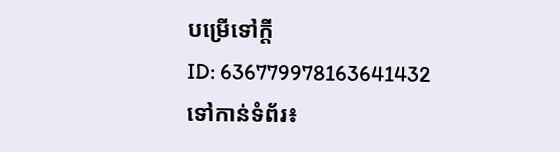បម្រើទៅក្តី
ID: 636779978163641432
ទៅកាន់ទំព័រ៖